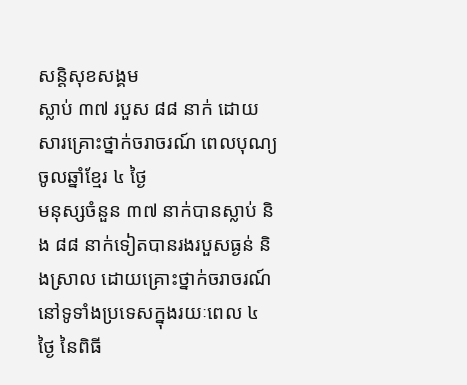សន្តិសុខសង្គម
ស្លាប់ ៣៧ របួស ៨៨ នាក់ ដោយសារគ្រោះថ្នាក់ចរាចរណ៍ ពេលបុណ្យចូលឆ្នាំខ្មែរ ៤ ថ្ងៃ
មនុស្សចំនួន ៣៧ នាក់បានស្លាប់ និង ៨៨ នាក់ទៀតបានរងរបួសធ្ងន់ និងស្រាល ដោយគ្រោះថ្នាក់ចរាចរណ៍នៅទូទាំងប្រទេសក្នុងរយៈពេល ៤ ថ្ងៃ នៃពិធី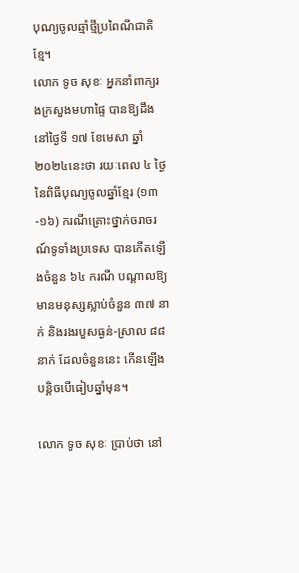បុណ្យចូលឆ្មាំថ្មីប្រពៃណីជាតិខ្មែ។
លោក ទូច សុខៈ អ្នកនាំពាក្យរងក្រសួងមហាផ្ទៃ បានឱ្យដឹងនៅថ្ងៃទី ១៧ ខែមេសា ឆ្នាំ ២០២៤នេះថា រយៈពេល ៤ ថ្ងៃនៃពិធីបុណ្យចូលឆ្នាំខ្មែរ (១៣-១៦) ករណីគ្រោះថ្នាក់ចរាចរណ៍ទូទាំងប្រទេស បានកើតឡើងចំនួន ៦៤ ករណី បណ្ដាលឱ្យមានមនុស្សស្លាប់ចំនួន ៣៧ នាក់ និងរងរបួសធ្ងន់-ស្រាល ៨៨ នាក់ ដែលចំនួននេះ កើនឡើងបន្ដិចបើធៀបឆ្នាំមុន។

លោក ទូច សុខៈ ប្រាប់ថា នៅ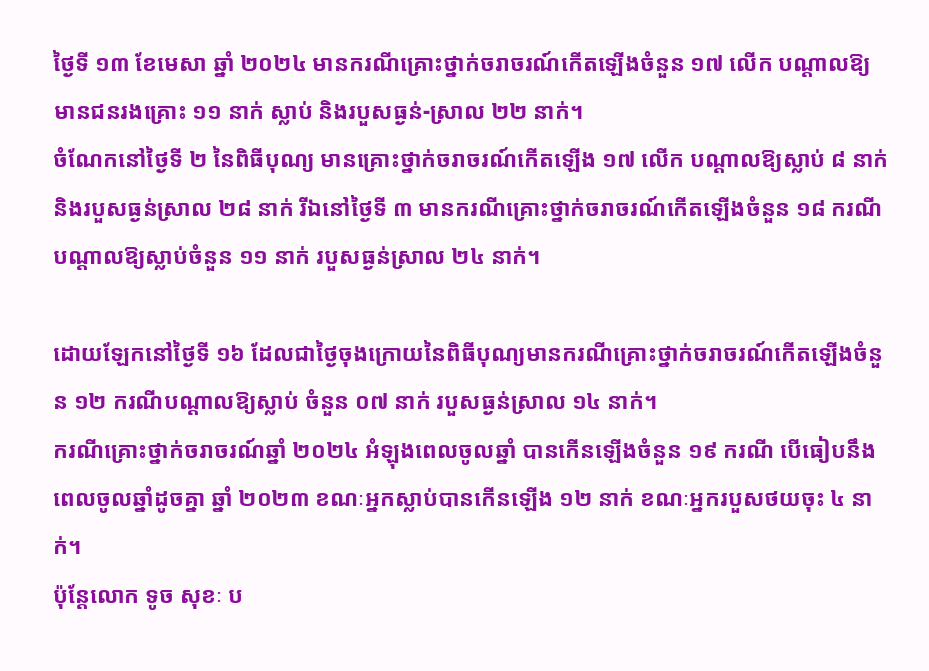ថ្ងៃទី ១៣ ខែមេសា ឆ្នាំ ២០២៤ មានករណីគ្រោះថ្នាក់ចរាចរណ៍កើតឡើងចំនួន ១៧ លើក បណ្ដាលឱ្យមានជនរងគ្រោះ ១១ នាក់ ស្លាប់ និងរបួសធ្ងន់-ស្រាល ២២ នាក់។
ចំណែកនៅថ្ងៃទី ២ នៃពិធីបុណ្យ មានគ្រោះថ្នាក់ចរាចរណ៍កើតឡើង ១៧ លើក បណ្ដាលឱ្យស្លាប់ ៨ នាក់ និងរបួសធ្ងន់ស្រាល ២៨ នាក់ រីឯនៅថ្ងៃទី ៣ មានករណីគ្រោះថ្នាក់ចរាចរណ៍កើតឡើងចំនួន ១៨ ករណី បណ្ដាលឱ្យស្លាប់ចំនួន ១១ នាក់ របួសធ្ងន់ស្រាល ២៤ នាក់។

ដោយឡែកនៅថ្ងៃទី ១៦ ដែលជាថ្ងៃចុងក្រោយនៃពិធីបុណ្យមានករណីគ្រោះថ្នាក់ចរាចរណ៍កើតឡើងចំនួន ១២ ករណីបណ្ដាលឱ្យស្លាប់ ចំនួន ០៧ នាក់ របួសធ្ងន់ស្រាល ១៤ នាក់។
ករណីគ្រោះថ្នាក់ចរាចរណ៍ឆ្នាំ ២០២៤ អំឡុងពេលចូលឆ្នាំ បានកើនឡើងចំនួន ១៩ ករណី បើធៀបនឹងពេលចូលឆ្នាំដូចគ្នា ឆ្នាំ ២០២៣ ខណៈអ្នកស្លាប់បានកើនឡើង ១២ នាក់ ខណៈអ្នករបួសថយចុះ ៤ នាក់។
ប៉ុន្តែលោក ទូច សុខៈ ប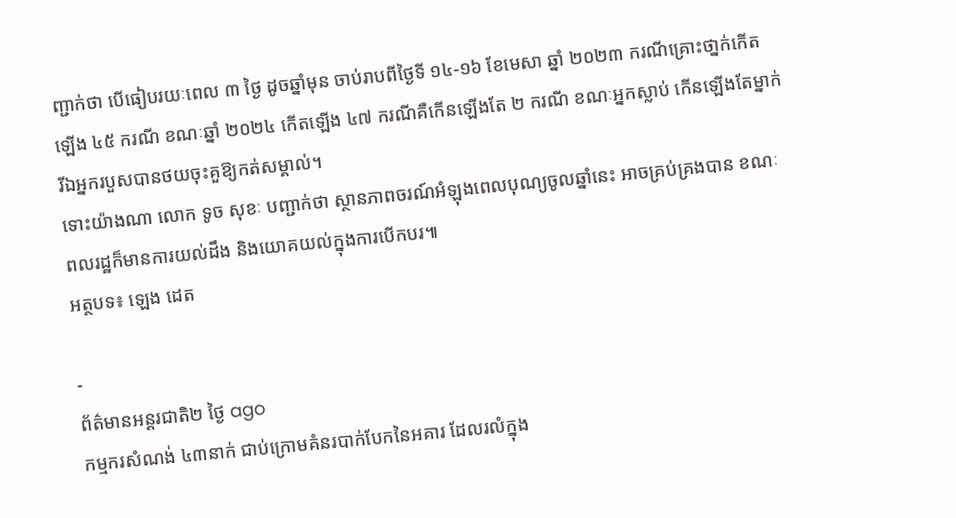ញ្ជាក់ថា បើធៀបរយៈពេល ៣ ថ្ងៃ ដូចឆ្នាំមុន ចាប់រាបពីថ្ងៃទី ១៤-១៦ ខែមេសា ឆ្នាំ ២០២៣ ករណីគ្រោះថា្នក់កើតឡើង ៤៥ ករណី ខណៈឆ្នាំ ២០២៤ កើតឡើង ៤៧ ករណីគឺកើនឡើងតែ ២ ករណី ខណៈអ្នកស្លាប់ កើនឡើងតែម្នាក់រីឯអ្នករបួសបានថយចុះគួឱ្យកត់សម្គាល់។
ទោះយ៉ាងណា លោក ទូច សុខៈ បញ្ជាក់ថា ស្ថានភាពចរណ៍អំឡុងពេលបុណ្យចូលឆ្នាំនេះ អាចគ្រប់គ្រងបាន ខណៈពលរដ្ឋក៏មានការយល់ដឹង និងយោគយល់ក្នុងការបើកបរ៕
អត្ថបទ៖ ឡេង ដេត

-
ព័ត៌មានអន្ដរជាតិ២ ថ្ងៃ ago
កម្មករសំណង់ ៤៣នាក់ ជាប់ក្រោមគំនរបាក់បែកនៃអគារ ដែលរលំក្នុង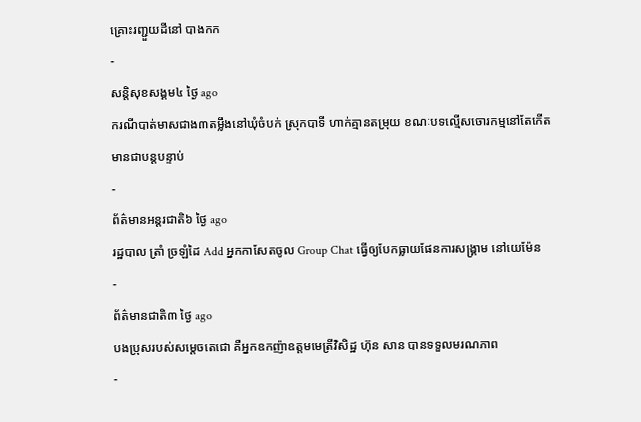គ្រោះរញ្ជួយដីនៅ បាងកក
-
សន្តិសុខសង្គម៤ ថ្ងៃ ago
ករណីបាត់មាសជាង៣តម្លឹងនៅឃុំចំបក់ ស្រុកបាទី ហាក់គ្មានតម្រុយ ខណៈបទល្មើសចោរកម្មនៅតែកើតមានជាបន្តបន្ទាប់
-
ព័ត៌មានអន្ដរជាតិ៦ ថ្ងៃ ago
រដ្ឋបាល ត្រាំ ច្រឡំដៃ Add អ្នកកាសែតចូល Group Chat ធ្វើឲ្យបែកធ្លាយផែនការសង្គ្រាម នៅយេម៉ែន
-
ព័ត៌មានជាតិ៣ ថ្ងៃ ago
បងប្រុសរបស់សម្ដេចតេជោ គឺអ្នកឧកញ៉ាឧត្តមមេត្រីវិសិដ្ឋ ហ៊ុន សាន បានទទួលមរណភាព
-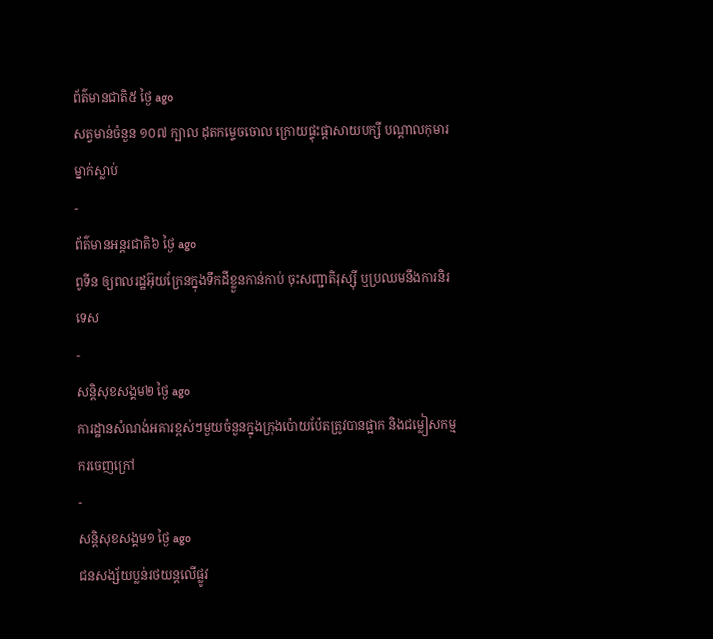ព័ត៌មានជាតិ៥ ថ្ងៃ ago
សត្វមាន់ចំនួន ១០៧ ក្បាល ដុតកម្ទេចចោល ក្រោយផ្ទុះផ្ដាសាយបក្សី បណ្តាលកុមារម្នាក់ស្លាប់
-
ព័ត៌មានអន្ដរជាតិ៦ ថ្ងៃ ago
ពូទីន ឲ្យពលរដ្ឋអ៊ុយក្រែនក្នុងទឹកដីខ្លួនកាន់កាប់ ចុះសញ្ជាតិរុស្ស៊ី ឬប្រឈមនឹងការនិរទេស
-
សន្តិសុខសង្គម២ ថ្ងៃ ago
ការដ្ឋានសំណង់អគារខ្ពស់ៗមួយចំនួនក្នុងក្រុងប៉ោយប៉ែតត្រូវបានផ្អាក និងជម្លៀសកម្មករចេញក្រៅ
-
សន្តិសុខសង្គម១ ថ្ងៃ ago
ជនសង្ស័យប្លន់រថយន្តលើផ្លូវ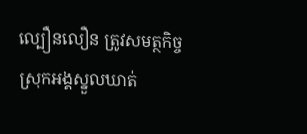ល្បឿនលឿន ត្រូវសមត្ថកិច្ចស្រុកអង្គស្នួលឃាត់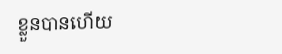ខ្លួនបានហើយ